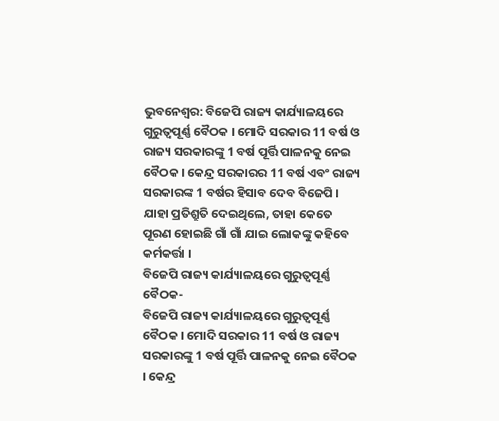ଭୁବନେଶ୍ୱର: ବିଜେପି ରାଜ୍ୟ କାର୍ଯ୍ୟାଳୟରେ ଗୁରୁତ୍ୱପୂର୍ଣ୍ଣ ବୈଠକ । ମୋଦି ସରକାର 11 ବର୍ଷ ଓ ରାଜ୍ୟ ସରକାରଙ୍କୁ 1 ବର୍ଷ ପୂର୍ତ୍ତି ପାଳନକୁ ନେଇ ବୈଠକ । କେନ୍ଦ୍ର ସରକାରର 11 ବର୍ଷ ଏବଂ ରାଜ୍ୟ ସରକାରଙ୍କ 1 ବର୍ଷର ହିସାବ ଦେବ ବିଜେପି । ଯାହା ପ୍ରତିଶ୍ରୁତି ଦେଇଥିଲେ, ତାହା କେତେ ପୂରଣ ହୋଇଛି ଗାଁ ଗାଁ ଯାଇ ଲୋକଙ୍କୁ କହିବେ କର୍ମକର୍ତ୍ତା ।
ବିଜେପି ରାଜ୍ୟ କାର୍ଯ୍ୟାଳୟରେ ଗୁରୁତ୍ୱପୂର୍ଣ୍ଣ ବୈଠକ-
ବିଜେପି ରାଜ୍ୟ କାର୍ଯ୍ୟାଳୟରେ ଗୁରୁତ୍ୱପୂର୍ଣ୍ଣ ବୈଠକ । ମୋଦି ସରକାର 11 ବର୍ଷ ଓ ରାଜ୍ୟ ସରକାରଙ୍କୁ 1 ବର୍ଷ ପୂର୍ତ୍ତି ପାଳନକୁ ନେଇ ବୈଠକ । କେନ୍ଦ୍ର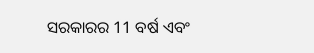ସରକାରର 11 ବର୍ଷ ଏବଂ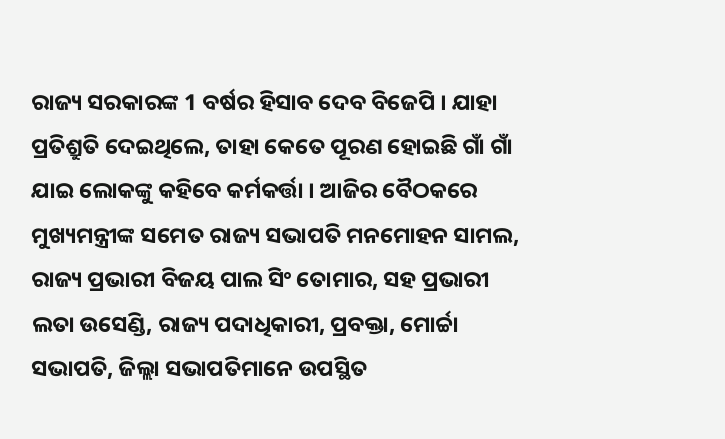ରାଜ୍ୟ ସରକାରଙ୍କ 1 ବର୍ଷର ହିସାବ ଦେବ ବିଜେପି । ଯାହା ପ୍ରତିଶ୍ରୁତି ଦେଇଥିଲେ, ତାହା କେତେ ପୂରଣ ହୋଇଛି ଗାଁ ଗାଁ ଯାଇ ଲୋକଙ୍କୁ କହିବେ କର୍ମକର୍ତ୍ତା । ଆଜିର ବୈଠକରେ ମୁଖ୍ୟମନ୍ତ୍ରୀଙ୍କ ସମେତ ରାଜ୍ୟ ସଭାପତି ମନମୋହନ ସାମଲ, ରାଜ୍ୟ ପ୍ରଭାରୀ ବିଜୟ ପାଲ ସିଂ ତୋମାର, ସହ ପ୍ରଭାରୀ ଲତା ଉସେଣ୍ଡି, ରାଜ୍ୟ ପଦାଧିକାରୀ, ପ୍ରବକ୍ତା, ମୋର୍ଚ୍ଚା ସଭାପତି, ଜିଲ୍ଲା ସଭାପତିମାନେ ଉପସ୍ଥିତ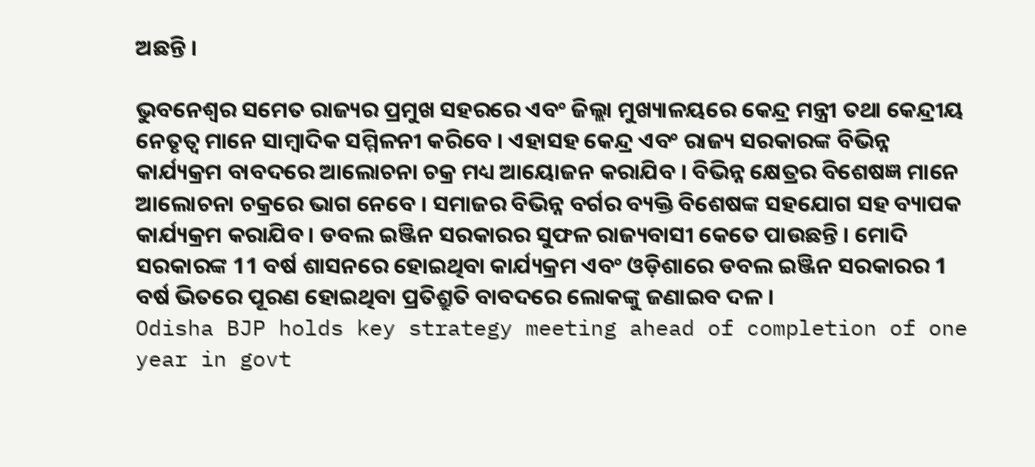ଅଛନ୍ତି ।

ଭୁବନେଶ୍ୱର ସମେତ ରାଜ୍ୟର ପ୍ରମୁଖ ସହରରେ ଏବଂ ଜିଲ୍ଲା ମୁଖ୍ୟାଳୟରେ କେନ୍ଦ୍ର ମନ୍ତ୍ରୀ ତଥା କେନ୍ଦ୍ରୀୟ ନେତୃତ୍ୱ ମାନେ ସାମ୍ବାଦିକ ସମ୍ମିଳନୀ କରିବେ । ଏହାସହ କେନ୍ଦ୍ର ଏବଂ ରାଜ୍ୟ ସରକାରଙ୍କ ବିଭିନ୍ନ କାର୍ଯ୍ୟକ୍ରମ ବାବଦରେ ଆଲୋଚନା ଚକ୍ର ମଧ୍ୟ ଆୟୋଜନ କରାଯିବ । ବିଭିନ୍ନ କ୍ଷେତ୍ରର ବିଶେଷଜ୍ଞ ମାନେ ଆଲୋଚନା ଚକ୍ରରେ ଭାଗ ନେବେ । ସମାଜର ବିଭିନ୍ନ ବର୍ଗର ବ୍ୟକ୍ତି ବିଶେଷଙ୍କ ସହଯୋଗ ସହ ବ୍ୟାପକ କାର୍ଯ୍ୟକ୍ରମ କରାଯିବ । ଡବଲ ଇଞ୍ଜିନ ସରକାରର ସୁଫଳ ରାଜ୍ୟବାସୀ କେତେ ପାଉଛନ୍ତି । ମୋଦି ସରକାରଙ୍କ 11 ବର୍ଷ ଶାସନରେ ହୋଇଥିବା କାର୍ଯ୍ୟକ୍ରମ ଏବଂ ଓଡ଼ିଶାରେ ଡବଲ ଇଞ୍ଜିନ ସରକାରର 1 ବର୍ଷ ଭିତରେ ପୂରଣ ହୋଇଥିବା ପ୍ରତିଶ୍ରୁତି ବାବଦରେ ଲୋକଙ୍କୁ ଜଣାଇବ ଦଳ ।
Odisha BJP holds key strategy meeting ahead of completion of one year in govt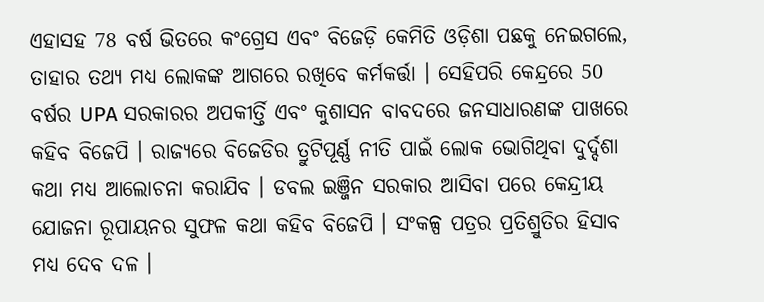ଏହାସହ 78 ବର୍ଷ ଭିତରେ କଂଗ୍ରେସ ଏବଂ ବିଜେଡ଼ି କେମିତି ଓଡ଼ିଶା ପଛକୁ ନେଇଗଲେ, ତାହାର ତଥ୍ୟ ମଧ୍ୟ ଲୋକଙ୍କ ଆଗରେ ରଖିବେ କର୍ମକର୍ତ୍ତା । ସେହିପରି କେନ୍ଦ୍ରରେ 50 ବର୍ଷର UPA ସରକାରର ଅପକୀର୍ତ୍ତି ଏବଂ କୁଶାସନ ବାବଦରେ ଜନସାଧାରଣଙ୍କ ପାଖରେ କହିବ ବିଜେପି । ରାଜ୍ୟରେ ବିଜେଡିର ତ୍ରୁଟିପୂର୍ଣ୍ଣ ନୀତି ପାଇଁ ଲୋକ ଭୋଗିଥିବା ଦୁର୍ଦ୍ଦଶା କଥା ମଧ୍ୟ ଆଲୋଚନା କରାଯିବ । ଡବଲ ଇଞ୍ଜିନ ସରକାର ଆସିବା ପରେ କେନ୍ଦ୍ରୀୟ ଯୋଜନା ରୂପାୟନର ସୁଫଳ କଥା କହିବ ବିଜେପି । ସଂକଳ୍ପ ପତ୍ରର ପ୍ରତିଶ୍ରୁତିର ହିସାବ ମଧ୍ୟ ଦେବ ଦଳ ।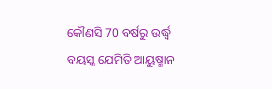କୌଣସି 70 ବର୍ଷରୁ ଉର୍ଦ୍ଧ୍ବ ବୟସ୍କ ଯେମିତି ଆୟୁଷ୍ମାନ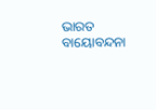ଭାରତ ବାୟୋବନ୍ଦନା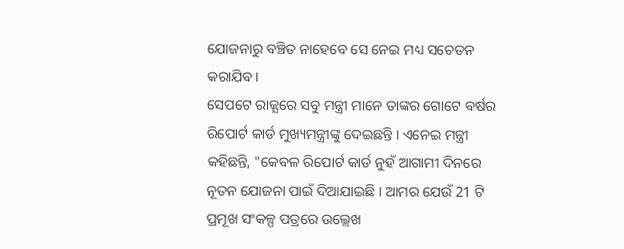ଯୋଜନାରୁ ବଞ୍ଚିତ ନାହେବେ ସେ ନେଇ ମଧ୍ୟ ସଚେତନ କରାଯିବ ।
ସେପଟେ ରାଜ୍ଯରେ ସବୁ ମନ୍ତ୍ରୀ ମାନେ ତାଙ୍କର ଗୋଟେ ବର୍ଷର ରିପୋର୍ଟ କାର୍ଡ ମୁଖ୍ୟମନ୍ତ୍ରୀଙ୍କୁ ଦେଇଛନ୍ତି । ଏନେଇ ମନ୍ତ୍ରୀ କହିଛନ୍ତି, "କେବଳ ରିପୋର୍ଟ କାର୍ଡ ନୁହଁ ଆଗାମୀ ଦିନରେ ନୂତନ ଯୋଜନା ପାଇଁ ଦିଆଯାଇଛି । ଆମର ଯେଉଁ 21 ଟି ପ୍ରମୂଖ ସଂକଳ୍ପ ପତ୍ରରେ ଉଲ୍ଲେଖ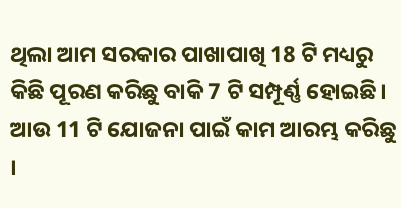ଥିଲା ଆମ ସରକାର ପାଖାପାଖି 18 ଟି ମଧ୍ୟରୁ କିଛି ପୂରଣ କରିଛୁ ବାକି 7 ଟି ସମ୍ପୂର୍ଣ୍ଣ ହୋଇଛି। ଆଉ 11 ଟି ଯୋଜନା ପାଇଁ କାମ ଆରମ୍ଭ କରିଛୁ ।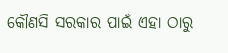କୌଣସି ସରକାର ପାଇଁ ଏହା ଠାରୁ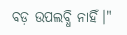ବଡ଼ ଉପଲବ୍ଧି ନାହିଁ।"